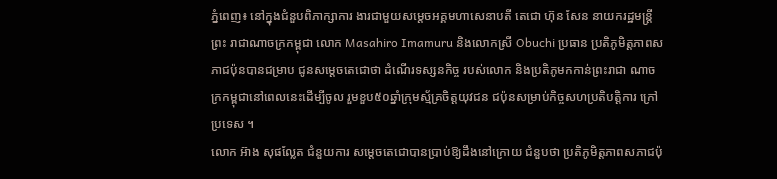ភ្នំពេញ៖ នៅក្នុងជំនួបពិភាក្សាការ ងារជាមួយសម្ដេចអគ្គមហាសេនាបតី តេជោ ហ៊ុន សែន នាយករដ្ឋមន្ដ្រីព្រះ រាជាណាចក្រកម្ពុជា លោក Masahiro Imamuru និងលោកស្រី Obuchi ប្រធាន ប្រតិភូមិត្ដភាពសភាជប៉ុនបានជម្រាប ជូនសម្ដេចតេជោថា ដំណើរទស្សនកិច្ច របស់លោក និងប្រតិភូមកកាន់ព្រះរាជា ណាចក្រកម្ពុជានៅពេលនេះដើម្បីចូល រួមខួប៥០ឆ្នាំក្រុមស្ម័គ្រចិត្ដយុវជន ជប៉ុនសម្រាប់កិច្ចសហប្រតិបត្ដិការ ក្រៅប្រទេស ។
លោក អ៊ាង សុផល្លែត ជំនួយការ សម្ដេចតេជោបានប្រាប់ឱ្យដឹងនៅក្រោយ ជំនួបថា ប្រតិភូមិត្ដភាពសភាជប៉ុ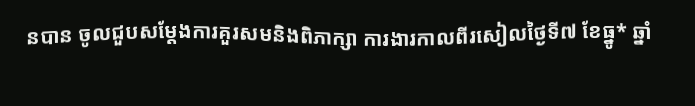នបាន ចូលជួបសម្ដែងការគួរសមនិងពិភាក្សា ការងារកាលពីរសៀលថ្ងៃទី៧ ខែធ្នូ* ឆ្នាំ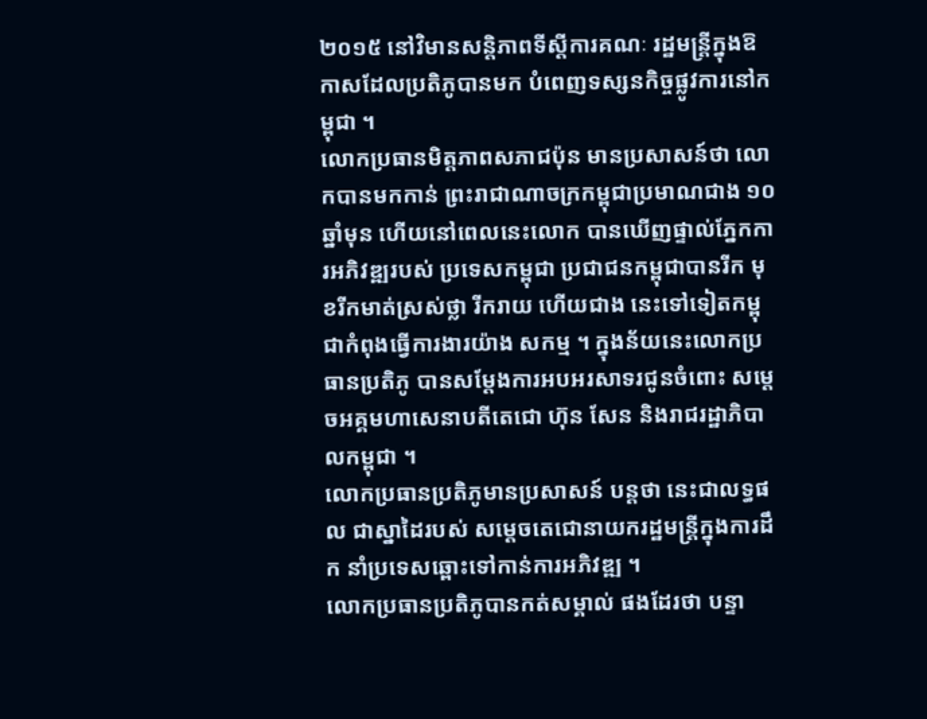២០១៥ នៅវិមានសន្ដិភាពទីស្ដីការគណៈ រដ្ឋមន្ដ្រីក្នុងឱកាសដែលប្រតិភូបានមក បំពេញទស្សនកិច្ចផ្លូវការនៅកម្ពុជា ។
លោកប្រធានមិត្ដភាពសភាជប៉ុន មានប្រសាសន៍ថា លោកបានមកកាន់ ព្រះរាជាណាចក្រកម្ពុជាប្រមាណជាង ១០ឆ្នាំមុន ហើយនៅពេលនេះលោក បានឃើញផ្ទាល់ភ្នែកការអភិវឌ្ឍរបស់ ប្រទេសកម្ពុជា ប្រជាជនកម្ពុជាបានរីក មុខរីកមាត់ស្រស់ថ្លា រីករាយ ហើយជាង នេះទៅទៀតកម្ពុជាកំពុងធ្វើការងារយ៉ាង សកម្ម ។ ក្នុងន័យនេះលោកប្រធានប្រតិភូ បានសម្ដែងការអបអរសាទរជូនចំពោះ សម្ដេចអគ្គមហាសេនាបតីតេជោ ហ៊ុន សែន និងរាជរដ្ឋាភិបាលកម្ពុជា ។
លោកប្រធានប្រតិភូមានប្រសាសន៍ បន្ដថា នេះជាលទ្ធផល ជាស្នាដៃរបស់ សម្ដេចតេជោនាយករដ្ឋមន្ដ្រីក្នុងការដឹក នាំប្រទេសឆ្ពោះទៅកាន់ការអភិវឌ្ឍ ។
លោកប្រធានប្រតិភូបានកត់សម្គាល់ ផងដែរថា បន្ទា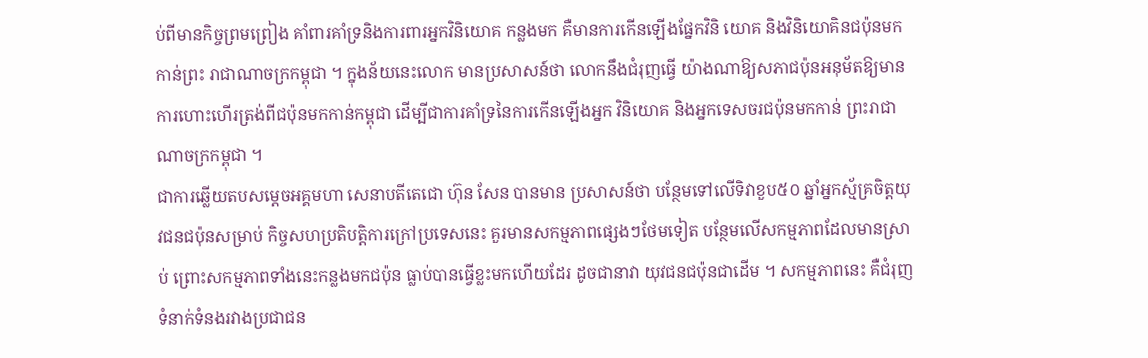ប់ពីមានកិច្ចព្រមព្រៀង គាំពារគាំទ្រនិងការពារអ្នកវិនិយោគ កន្លងមក គឺមានការកើនឡើងផ្នែកវិនិ យោគ និងវិនិយោគិនជប៉ុនមកកាន់ព្រះ រាជាណាចក្រកម្ពុជា ។ ក្នុងន័យនេះលោក មានប្រសាសន៍ថា លោកនឹងជំរុញធ្វើ យ៉ាងណាឱ្យសភាជប៉ុនអនុម័តឱ្យមាន ការហោះហើរត្រង់ពីជប៉ុនមកកាន់កម្ពុជា ដើម្បីជាការគាំទ្រនៃការកើនឡើងអ្នក វិនិយោគ និងអ្នកទេសចរជប៉ុនមកកាន់ ព្រះរាជាណាចក្រកម្ពុជា ។
ជាការឆ្លើយតបសម្ដេចអគ្គមហា សេនាបតីតេជោ ហ៊ុន សែន បានមាន ប្រសាសន៍ថា បន្ថែមទៅលើទិវាខួប៥០ ឆ្នាំអ្នកស្ម័គ្រចិត្ដយុវជនជប៉ុនសម្រាប់ កិច្ចសហប្រតិបត្ដិការក្រៅប្រទេសនេះ គួរមានសកម្មភាពផ្សេងៗថែមទៀត បន្ថែមលើសកម្មភាពដែលមានស្រាប់ ព្រោះសកម្មភាពទាំងនេះកន្លងមកជប៉ុន ធ្លាប់បានធ្វើខ្លះមកហើយដែរ ដូចជានាវា យុវជនជប៉ុនជាដើម ។ សកម្មភាពនេះ គឺជំរុញទំនាក់ទំនងរវាងប្រជាជន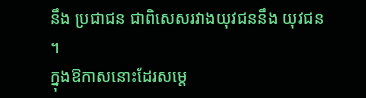នឹង ប្រជាជន ជាពិសេសរវាងយុវជននឹង យុវជន ។
ក្នុងឱកាសនោះដែរសម្ដេ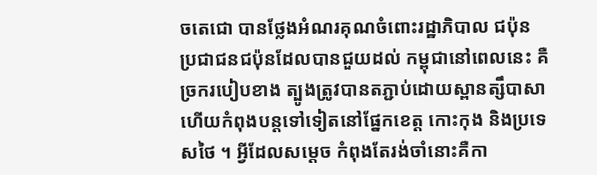ចតេជោ បានថ្លែងអំណរគុណចំពោះរដ្ឋាភិបាល ជប៉ុន ប្រជាជនជប៉ុនដែលបានជួយដល់ កម្ពុជានៅពេលនេះ គឺច្រករបៀបខាង ត្បូងត្រូវបានតភ្ជាប់ដោយស្ពានត្សឹបាសា ហើយកំពុងបន្ដទៅទៀតនៅផ្នែកខេត្ដ កោះកុង និងប្រទេសថៃ ។ អ្វីដែលសម្ដេច កំពុងតែរង់ចាំនោះគឺកា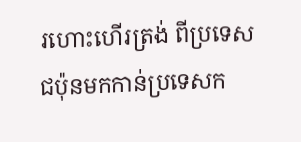រហោះហើរត្រង់ ពីប្រទេសជប៉ុនមកកាន់ប្រទេសក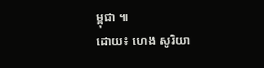ម្ពុជា ៕
ដោយ៖ ហេង សូរិយា